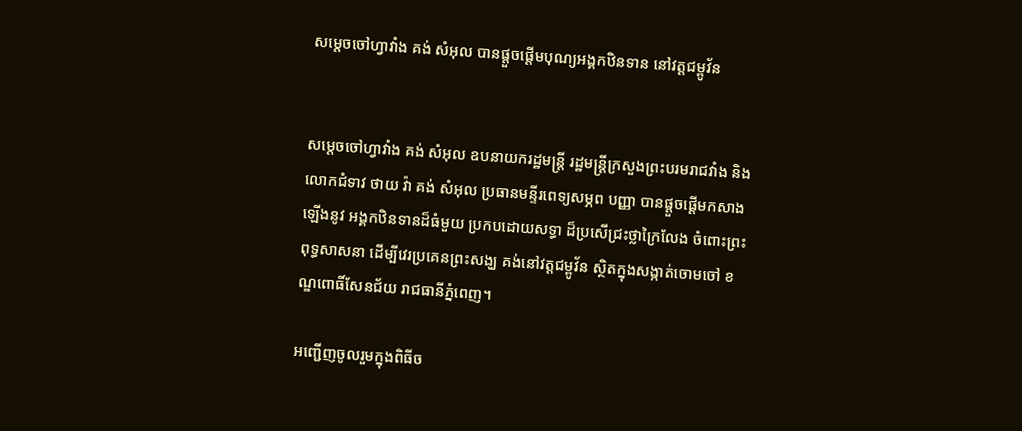សម្តេចចៅហ្វាវាំង គង់ សំអុល បានផ្ដួចផ្ដើមបុណ្យអង្គកឋិនទាន នៅវត្តជម្ពូវ័ន


សម្តេចចៅហ្វាវាំង គង់ សំអុល ឧបនាយករដ្ឋមន្ត្រី រដ្ឋមន្ត្រីក្រសួងព្រះបរមរាជវាំង និងលោកជំទាវ ថាយ វ៉ា គង់ សំអុល ប្រធានមន្ទីរពេទ្យសម្ភព បញ្ញា បានផ្ដួចផ្ដើមកសាងឡើងនូវ អង្គកឋិនទានដ៏ធំមួយ ប្រកបដោយសទ្ធា ដ៏ប្រសើជ្រះថ្លាក្រៃលែង ចំពោះព្រះពុទ្ធសាសនា ដើម្បីវេរប្រគេនព្រះសង្ឃ គង់នៅវត្តជម្ពូវ័ន ស្ថិតក្នុងសង្កាត់ចោមចៅ ខណ្ឌពោធិ៍សែនជ័យ រាជធានីភ្នំពេញ។

អញ្ជើញចូលរួមក្នុងពិធីច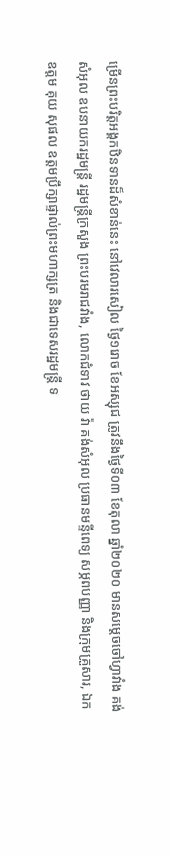ម្រើនព្រះបរិត្តអង្គកឋិនទានដ៏សំខាន់នេះ នៅវេលារសៀល ថ្ងៃ១រោច ខែអស្សុជ ត្រូវនឹងថ្ងៃទី០៣ ខែតុលា ឆ្នាំ២០២០ មានសម្ដេចចៅហ្វាវាំង គង់ សំអុល ឧបនាយករដ្ឋមន្រ្តី រដ្ឋមន្រ្តីក្រសួង ព្រះបរមរាជវាំង, លោកជំទាវ ថាយ វ៉ា គង់សំអុល ប្រធានមន្ទីពេទ្យ សម្ភពបញ្ញា និងក្រុមគ្រួសារ, ឯកឧត្តម គុយ សុផល ឧត្តមប្រឹក្សាផ្ទាល់ព្រះមហាក្សត្រ និងជាទេសរដ្ឋមន្ត្រី ទ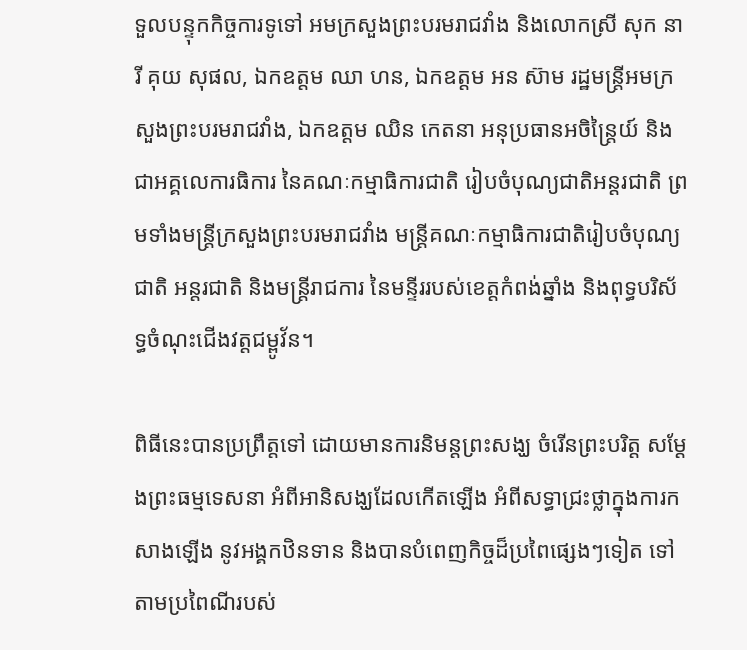ទួលបន្ទុកកិច្ចការទូទៅ អមក្រសួងព្រះបរមរាជវាំង និងលោកស្រី សុក នារី គុយ សុផល, ឯកឧត្តម ឈា ហន, ឯកឧត្តម អន ស៊ាម រដ្ឋមន្រ្តីអមក្រសួងព្រះបរមរាជវាំង, ឯកឧត្តម ឈិន កេតនា អនុប្រធានអចិន្រ្តៃយ៍ និងជាអគ្គលេការធិការ នៃគណៈកម្មាធិការជាតិ រៀបចំបុណ្យជាតិអន្តរជាតិ ព្រមទាំងមន្រ្តីក្រសួងព្រះបរមរាជវាំង មន្រ្តីគណៈកម្មាធិការជាតិរៀបចំបុណ្យជាតិ អន្តរជាតិ និងមន្រ្តីរាជការ នៃមន្ទីររបស់ខេត្តកំពង់ឆ្នាំង និងពុទ្ធបរិស័ទ្ធចំណុះជើងវត្តជម្ពូវ័ន។

ពិធីនេះបានប្រព្រឹត្តទៅ ដោយមានការនិមន្តព្រះសង្ឃ ចំរើនព្រះបរិត្ត សម្ដែងព្រះធម្មទេសនា អំពីអានិសង្ឃដែលកើតឡើង អំពីសទ្ធាជ្រះថ្លាក្នុងការកសាងឡើង នូវអង្គកឋិនទាន និងបានបំពេញកិច្ចដ៏ប្រពៃផ្សេងៗទៀត ទៅតាមប្រពៃណីរបស់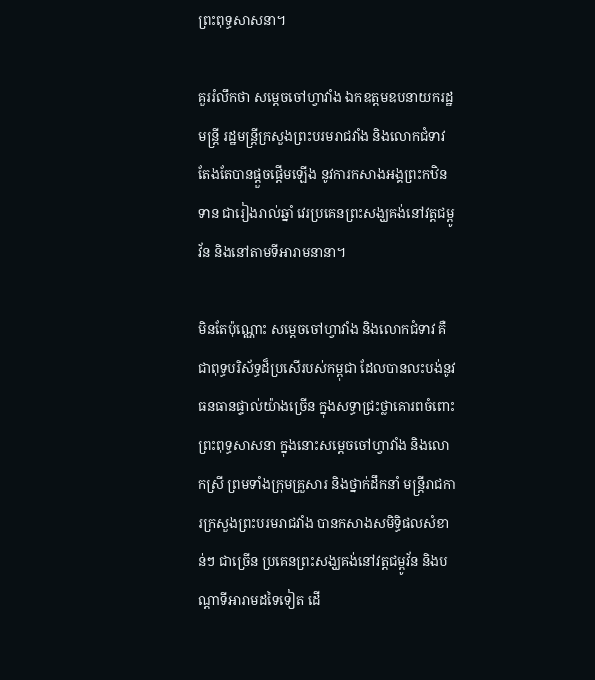ព្រះពុទ្ធសាសនា។

គួររំលឹកថា សម្ដេចចៅហ្វាវាំង ឯកឧត្តមឧបនាយករដ្ឋមន្ត្រី រដ្ឋមន្រ្តីក្រសួងព្រះបរមរាជវាំង និងលោកជំទាវ តែងតែបានផ្ដួចផ្ដើមឡើង នូវការកសាងអង្គព្រះកឋិនទាន ជារៀងរាល់ឆ្នាំ វេរប្រគេនព្រះសង្ឃគង់នៅវត្តជម្ពូវ័ន និងនៅតាមទីអារាមនានា។

មិនតែប៉ុណ្ណោះ សម្ដេចចៅហ្វាវាំង និងលោកជំទាវ គឺជាពុទ្ធបរិស័ទ្ធដ៏ប្រសើរបស់កម្ពុជា ដែលបានលះបង់នូវធនធានផ្ទាល់យ៉ាងច្រើន ក្នុងសទ្ធាជ្រះថ្លាគោរពចំពោះ ព្រះពុទ្ធសាសនា ក្នុងនោះសម្ដេចចៅហ្វាវាំង និងលោកស្រី ព្រមទាំងក្រុមគ្រួសារ និងថ្នាក់ដឹកនាំ មន្ត្រីរាជការក្រសួងព្រះបរមរាជវាំង បានកសាងសមិទ្ធិផលសំខាន់ៗ ជាច្រើន ប្រគេនព្រះសង្ឃគង់នៅវត្តជម្ពូវ័ន និងបណ្ដាទីអារាមដទៃទៀត ដើ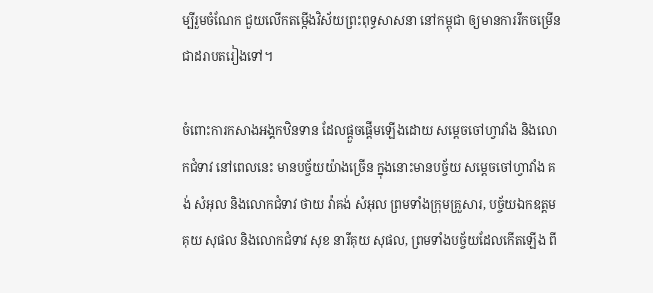ម្បីរួមចំណែក ជួយលើកតម្កើងវិស័យព្រះពុទ្ធសាសនា នៅកម្ពុជា ឲ្យមានការរីកចម្រើនជាដរាបតរៀងទៅ។

ចំពោះការកសាងអង្គកឋិនទាន ដែលផ្ដួចផ្ដើមឡើងដោយ សម្ដេចចៅហ្វាវាំង និងលោកជំទាវ នៅពេលនេះ មានបច្ច័យយ៉ាងច្រើន ក្នុងនោះមានបច្ច័យ សម្ដេចចៅហ្វាវាំង គង់ សំអុល និងលោកជំទាវ ថាយ វ៉ាគង់ សំអុល ព្រមទាំងក្រុមគ្រួសារ, បច្ច័យឯកឧត្តម គុយ សុផល និងលោកជំទាវ សុខ នារីគុយ សុផល, ព្រមទាំងបច្ច័យដែលកើតឡើង ពី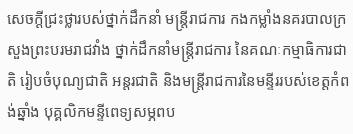សេចក្ដីជ្រះថ្លារបស់ថ្នាក់ដឹកនាំ មន្រ្តីរាជការ កងកម្លាំងនគរបាលក្រសួងព្រះបរមរាជវាំង ថ្នាក់ដឹកនាំមន្រ្តីរាជការ នៃគណៈកម្មាធិការជាតិ រៀបចំបុណ្យជាតិ អន្តរជាតិ និងមន្រ្តីរាជការនៃមន្ទីររបស់ខេត្តកំពង់ឆ្នាំង បុគ្គលិកមន្ទីពេទ្យសម្ភពប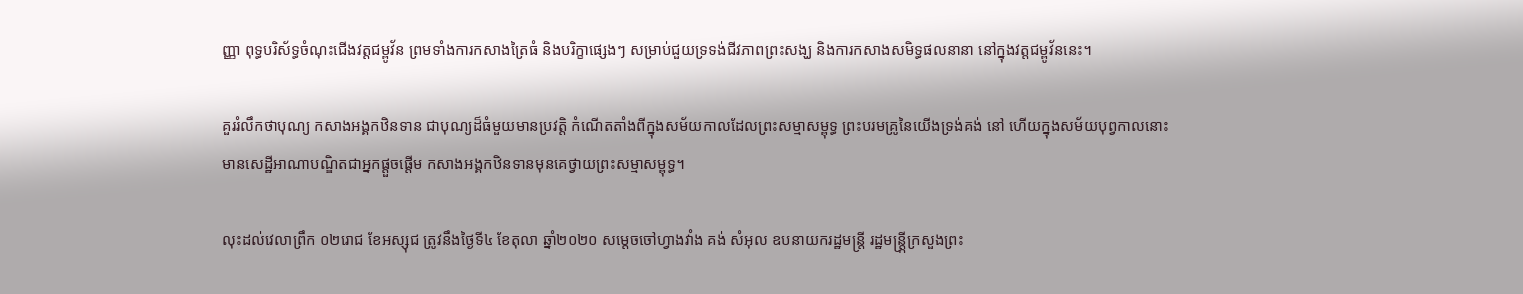ញ្ញា ពុទ្ធបរិស័ទ្ធចំណុះជើងវត្តជម្ពូវ័ន ព្រមទាំងការកសាងត្រៃធំ និងបរិក្ខាផ្សេងៗ សម្រាប់ជួយទ្រទង់ជីវភាពព្រះសង្ឃ និងការកសាងសមិទ្ធផលនានា នៅក្នុងវត្តជម្ពូវ័ននេះ។

គួររំលឹកថាបុណ្យ កសាងអង្គកឋិនទាន ជាបុណ្យដ៏ធំមួយមានប្រវត្តិ កំណើតតាំងពីក្នុងសម័យកាលដែលព្រះសម្មាសម្ពុទ្ធ ព្រះបរមគ្រូនៃយើងទ្រង់គង់ នៅ ហើយក្នុងសម័យបុព្វកាលនោះ មានសេដ្ឋីអាណាបណ្ឌិតជាអ្នកផ្តួចផ្តើម កសាងអង្គកឋិនទានមុនគេថ្វាយព្រះសម្មាសម្ពុទ្ធ។

លុះដល់វេលាព្រឹក ០២រោជ ខែអស្សុជ ត្រូវនឹងថ្ងៃទី៤ ខែតុលា ឆ្នាំ២០២០ សម្តេចចៅហ្វាងវាំង គង់ សំអុល ឧបនាយករដ្ឋមន្ត្រី រដ្ឋមន្ត្រី្កក្រសួងព្រះ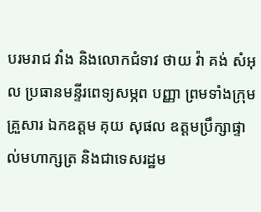បរមរាជ វាំង និងលោកជំទាវ ថាយ វ៉ា គង់ សំអុល ប្រធានមន្ទីរពេទ្យសម្ភព បញ្ញា ព្រមទាំងក្រុមគ្រួសារ ឯកឧត្តម គុយ សុផល ឧត្តមប្រឹក្សាផ្ទាល់មហាក្សត្រ និងជាទេសរដ្ឋម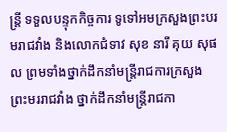ន្ត្រី ទទួលបន្ទុកកិច្ចការ ទូទៅអមក្រសួងព្រះបរមរាជវាំង និងលោកជំទាវ សុខ នារី គុយ សុផល ព្រមទាំងថ្នាក់ដឹកនាំមន្ត្រីរាជការក្រសួង ព្រះមររាជវាំង ថ្នាក់ដឹកនាំមន្ត្រីរាជកា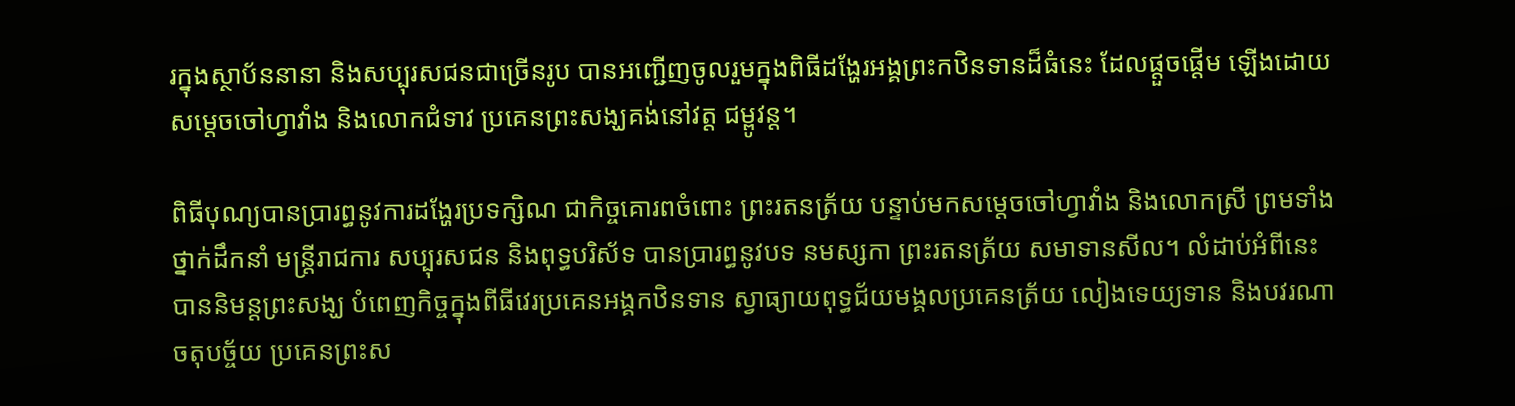រក្នុងស្ថាប័ននានា និងសប្បុរសជនជាច្រើនរូប បានអញ្ជើញចូលរួមក្នុងពិធីដង្ហែរអង្គព្រះកឋិនទានដ៏ធំនេះ ដែលផ្តួចផ្តើម ឡើងដោយសម្តេចចៅហ្វាវាំង និងលោកជំទាវ ប្រគេនព្រះសង្ឃគង់នៅវត្ត ជម្ពូវន្ត។

ពិធីបុណ្យបានប្រារព្ធនូវការដង្ហែរប្រទក្សិណ ជាកិច្ចគោរពចំពោះ ព្រះរតនត្រ័យ បន្ទាប់មកសម្តេចចៅហ្វាវាំង និងលោកស្រី ព្រមទាំងថ្នាក់ដឹកនាំ មន្ត្រីរាជការ សប្បុរសជន និងពុទ្ធបរិស័ទ បានប្រារព្ធនូវបទ នមស្សកា ព្រះរតនត្រ័យ សមាទានសីល។ លំដាប់អំពីនេះ បាននិមន្តព្រះសង្ឃ បំពេញកិច្ចក្នុងពីធីវេរប្រគេនអង្គកឋិនទាន ស្វាធ្យាយពុទ្ធជ័យមង្គលប្រគេនត្រ័យ លៀងទេយ្យទាន និងបវរណាចតុបច្ច័យ ប្រគេនព្រះស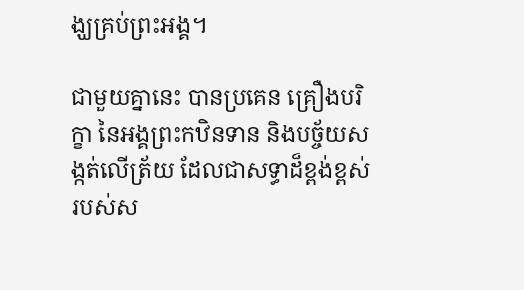ង្ឃគ្រប់ព្រះអង្គ។

ជាមួយគ្នានេះ បានប្រគេន គ្រឿងបរិក្ខា នៃអង្គព្រះកឋិនទាន និងបច្ច័យសង្កត់លើត្រ័យ ដែលជាសទ្ធាដ៏ខ្ពង់ខ្ពស់ របស់ស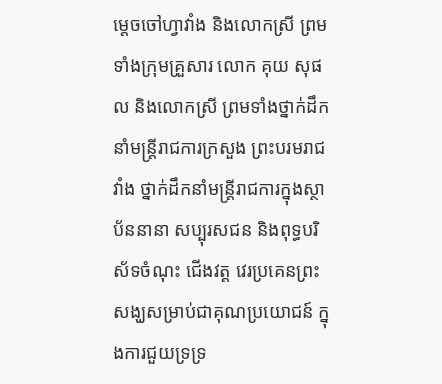ម្តេចចៅហ្វាវាំង និងលោកស្រី ព្រមទាំងក្រុមគ្រួសារ លោក គុយ សុផល និងលោកស្រី ព្រមទាំងថ្នាក់ដឹកនាំមន្ត្រីរាជការក្រសួង ព្រះបរមរាជវាំង ថ្នាក់ដឹកនាំមន្ត្រីរាជការក្នុងស្ថាប័ននានា សប្បុរសជន និងពុទ្ធបរិស័ទចំណុះ ជើងវត្ត វេរប្រគេនព្រះសង្ឃសម្រាប់ជាគុណប្រយោជន៍ ក្នុងការជួយទ្រទ្រ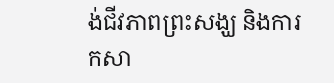ង់ជីវភាពព្រះសង្ឃ និងការកសា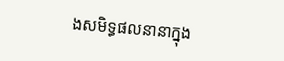ងសមិទ្ធផលនានាក្នុង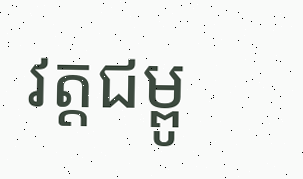វត្តជម្ពូ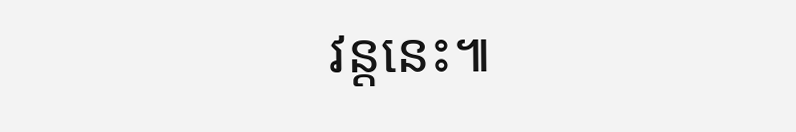វន្តនេះ៕